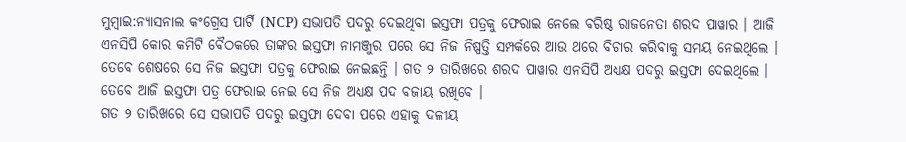ମୁମ୍ବାଇ:ନ୍ୟାସନାଲ କଂଗ୍ରେସ ପାର୍ଟି (NCP) ସଭାପତି ପଦରୁ ଦେଇଥିବା ଇସ୍ତଫା ପତ୍ରକୁ ଫେରାଇ ନେଲେ ବରିଷ୍ଠ ରାଜନେତା ଶରଦ ପାୱାର । ଆଜି ଏନସିପି କୋର କମିଟି ବୈଠକରେ ତାଙ୍କର ଇସ୍ତଫା ନାମଞ୍ଜୁର ପରେ ସେ ନିଜ ନିଷ୍ପତ୍ତି ସମ୍ପର୍କରେ ଆଉ ଥରେ ବିଚାର କରିବାକୁ ସମୟ ନେଇଥିଲେ । ତେବେ ଶେଷରେ ସେ ନିଜ ଇସ୍ତଫା ପତ୍ରକୁ ଫେରାଇ ନେଇଛନ୍ତି । ଗତ ୨ ତାରିଖରେ ଶରଦ ପାୱାର ଏନସିପି ଅଧ୍ୟକ୍ଷ ପଦରୁ ଇସ୍ତଫା ଦେଇଥିଲେ । ତେବେ ଆଜି ଇସ୍ତଫା ପତ୍ର ଫେରାଇ ନେଇ ସେ ନିଜ ଅଧ୍ୟକ୍ଷ ପଦ ବଜାୟ ରଖିବେ ।
ଗତ ୨ ତାରିଖରେ ସେ ସଭାପତି ପଦରୁ ଇସ୍ତଫା ଦେବା ପରେ ଏହାକୁ ଦଳୀୟ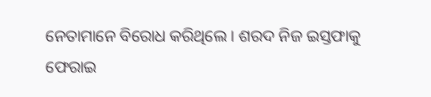ନେତାମାନେ ବିରୋଧ କରିଥିଲେ । ଶରଦ ନିଜ ଇସ୍ତଫାକୁ ଫେରାଇ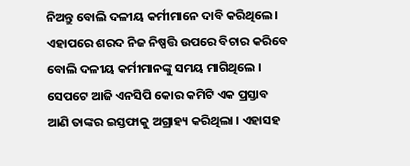ନିଅନ୍ତୁ ବୋଲି ଦଳୀୟ କର୍ମୀମାନେ ଦାବି କରିଥିଲେ । ଏହାପରେ ଶରଦ ନିଜ ନିଷ୍ପତ୍ତି ଉପରେ ବିଚାର କରିବେ ବୋଲି ଦଳୀୟ କର୍ମୀମାନଙ୍କୁ ସମୟ ମାଗିଥିଲେ । ସେପଟେ ଆଜି ଏନସିପି କୋର କମିଟି ଏକ ପ୍ରସ୍ତାବ ଆଣି ତାଙ୍କର ଇସ୍ତଫାକୁ ଅଗ୍ରାହ୍ୟ କରିଥିଲା । ଏହାସହ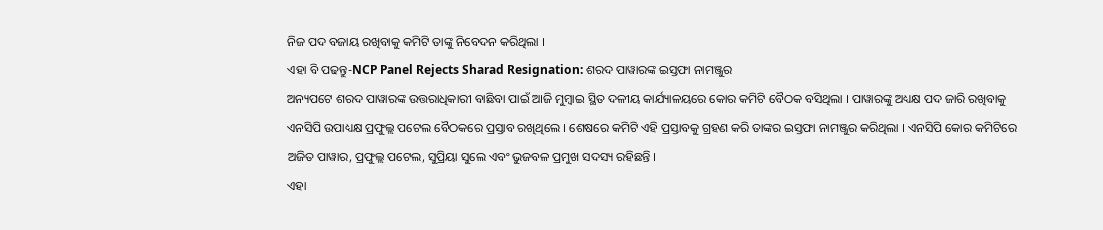ନିଜ ପଦ ବଜାୟ ରଖିବାକୁ କମିଟି ତାଙ୍କୁ ନିବେଦନ କରିଥିଲା ।
ଏହା ବି ପଢନ୍ତୁ-NCP Panel Rejects Sharad Resignation: ଶରଦ ପାୱାରଙ୍କ ଇସ୍ତଫା ନାମଞ୍ଜୁର
ଅନ୍ୟପଟେ ଶରଦ ପାୱାରଙ୍କ ଉତ୍ତରାଧିକାରୀ ବାଛିବା ପାଇଁ ଆଜି ମୁମ୍ବାଇ ସ୍ଥିତ ଦଳୀୟ କାର୍ଯ୍ୟାଳୟରେ କୋର କମିଟି ବୈଠକ ବସିଥିଲା । ପାୱାରଙ୍କୁ ଅଧ୍ୟକ୍ଷ ପଦ ଜାରି ରଖିବାକୁ ଏନସିପି ଉପାଧ୍ୟକ୍ଷ ପ୍ରଫୁଲ୍ଲ ପଟେଲ ବୈଠକରେ ପ୍ରସ୍ତାବ ରଖିଥିଲେ । ଶେଷରେ କମିଟି ଏହି ପ୍ରସ୍ତାବକୁ ଗ୍ରହଣ କରି ତାଙ୍କର ଇସ୍ତଫା ନାମଞ୍ଜୁର କରିଥିଲା । ଏନସିପି କୋର କମିଟିରେ ଅଜିତ ପାୱାର, ପ୍ରଫୁଲ୍ଲ ପଟେଲ, ସୁପ୍ରିୟା ସୁଲେ ଏବଂ ଭୁଜବଳ ପ୍ରମୁଖ ସଦସ୍ୟ ରହିଛନ୍ତି ।
ଏହା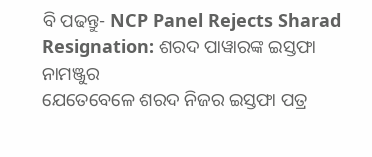ବି ପଢନ୍ତୁ- NCP Panel Rejects Sharad Resignation: ଶରଦ ପାୱାରଙ୍କ ଇସ୍ତଫା ନାମଞ୍ଜୁର
ଯେତେବେଳେ ଶରଦ ନିଜର ଇସ୍ତଫା ପତ୍ର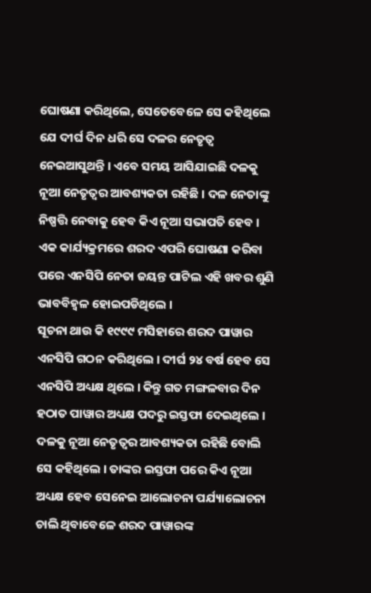ଘୋଷଣା କରିଥିଲେ, ସେତେବେଳେ ସେ କହିଥିଲେ ଯେ ଦୀର୍ଘ ଦିନ ଧରି ସେ ଦଳର ନେତୃତ୍ବ ନେଇଆସୁଥନ୍ତି । ଏବେ ସମୟ ଆସିଯାଇଛି ଦଳକୁ ନୂଆ ନେତୃତ୍ବର ଆବଶ୍ୟକତା ରହିଛି । ଦଳ ନେତାଙ୍କୁ ନିଷ୍ପତ୍ତି ନେବାକୁ ହେବ କିଏ ନୂଆ ସଭାପତି ହେବ । ଏକ କାର୍ଯ୍ୟକ୍ରମରେ ଶରଦ ଏପରି ଘୋଷଣା କରିବା ପରେ ଏନସିପି ନେତା ଜୟନ୍ତ ପାଟିଲ ଏହି ଖବର ଶୁଣି ଭାବବିହ୍ବଳ ହୋଇପଡିଥିଲେ ।
ସୂଚନା ଥାଉ କି ୧୯୯୯ ମସିହାରେ ଶରଦ ପାୱାର ଏନସିପି ଗଠନ କରିଥିଲେ । ଦୀର୍ଘ ୨୪ ବର୍ଷ ହେବ ସେ ଏନସିପି ଅଧ୍ୟକ୍ଷ ଥିଲେ । କିନ୍ତୁ ଗତ ମଙ୍ଗଳବାର ଦିନ ହଠାତ ପାୱାର ଅଧ୍ୟକ୍ଷ ପଦରୁ ଇସ୍ତଫା ଦେଇଥିଲେ । ଦଳକୁ ନୂଆ ନେତୃତ୍ବର ଆବଶ୍ୟକତା ରହିଛି ବୋଲି ସେ କହିଥିଲେ । ତାଙ୍କର ଇସ୍ତଫା ପରେ କିଏ ନୂଆ ଅଧ୍ୟକ୍ଷ ହେବ ସେନେଇ ଆଲୋଚନା ପର୍ଯ୍ୟାଲୋଚନା ଚାଲି ଥିବାବେଳେ ଶରଦ ପାୱାରଙ୍କ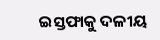ଇସ୍ତଫାକୁ ଦଳୀୟ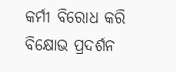କର୍ମୀ ବିରୋଧ କରି ବିକ୍ଷୋଭ ପ୍ରଦର୍ଶନ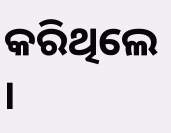କରିଥିଲେ ।